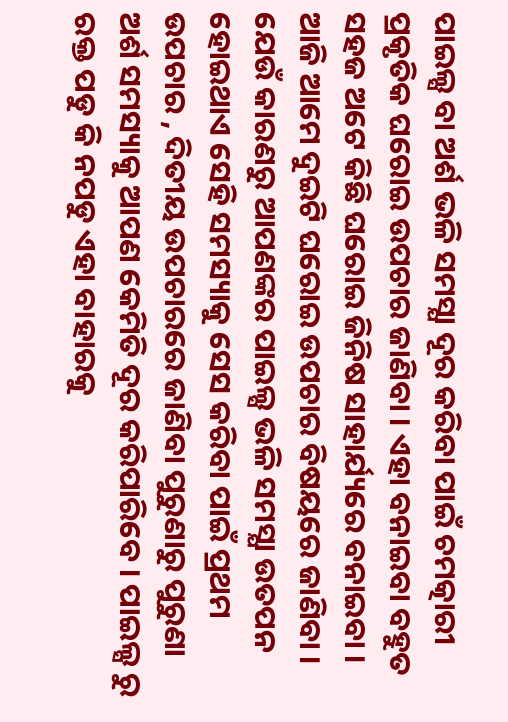ପାଇଲ୍ସ ବା ଅର୍ଶ ଭଳି ସମସ୍ଯା ଦୂର କରିବା ପାଇଁ ଚମତ୍କାରୀ ପ୍ରକୃତିକ ଘରୋଇ ଉପଚାର ଜାଣିବା । ଏହା ବନାଇବା ବହୁତ ସହଜ ଅଟେ କିଛି ଘରୋଇ ଜିନିଷ ସାହାର୍ଯ୍ୟରେ ବନାଇବା । ଆଜି ଆମେ ଦୁଇଟି ଘରୋଇ ଉପଚାର ବିଷୟରେ ଜାଣିବା । ଯେଉଁ କାରଣରୁ ଆପଣଙ୍କର ପାଇଲ୍ସ ଭଳି ସମସ୍ଯା ଉତପନ ହୋଇଥାଏ ସେହି ସମସ୍ୟାକୁ ସେସ କରିବା ପାଇଁ ପ୍ରଥମ ଉପଚାର , ଦିତୀୟ ଉପଚାରରେ ଜାଣିବା ପୁରୁଣାରୁ ପୁରୁଣା ଅର୍ଶ ସମସ୍ୟାକୁ ଆପଣ କେମିତି ଦୂର କରିପାରିବେ । ପାଇଲ୍ସ ରୁ ରକ୍ତ ପଡୁ କି ନପଡୁ ଏହା ବାହାରକୁ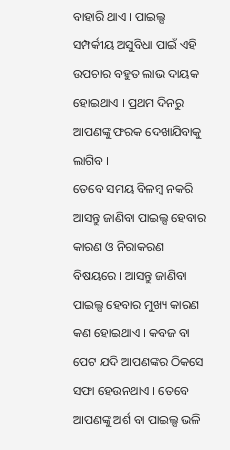ବାହାରି ଥାଏ । ପାଇଲ୍ସ ସମ୍ପର୍କୀୟ ଅସୁବିଧା ପାଇଁ ଏହି ଉପଚାର ବହୁତ ଲାଭ ଦାୟକ ହୋଇଥାଏ । ପ୍ରଥମ ଦିନରୁ ଆପଣଙ୍କୁ ଫରକ ଦେଖାଯିବାକୁ ଲାଗିବ ।
ତେବେ ସମୟ ବିଳମ୍ବ ନକରି ଆସନ୍ତୁ ଜାଣିବା ପାଇଲ୍ସ ହେବାର କାରଣ ଓ ନିରାକରଣ ବିଷୟରେ । ଆସନ୍ତୁ ଜାଣିବା ପାଇଲ୍ସ ହେବାର ମୁଖ୍ୟ କାରଣ କଣ ହୋଇଥାଏ । କବଜ ବା ପେଟ ଯଦି ଆପଣଙ୍କର ଠିକସେ ସଫା ହେଉନଥାଏ । ତେବେ ଆପଣଙ୍କୁ ଅର୍ଶ ବା ପାଇଲ୍ସ ଭଳି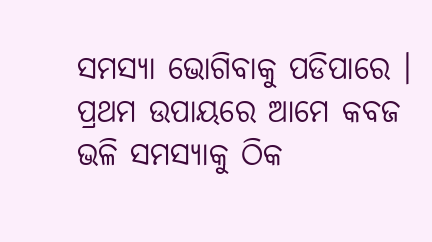ସମସ୍ଯା ଭୋଗିବାକୁ ପଡିପାରେ । ପ୍ରଥମ ଉପାୟରେ ଆମେ କବଜ ଭଳି ସମସ୍ୟାକୁ ଠିକ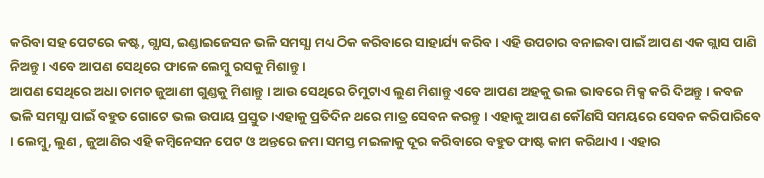କରିବା ସହ ପେଟରେ କଷ୍ଟ, ଗ୍ଯାସ, ଇଣ୍ଡାଇଜେସନ ଭଳି ସମସ୍ଯା ମଧ୍ୟ ଠିକ କରିବାରେ ସାହାର୍ଯ୍ୟ କରିବ । ଏହି ଉପଚାର ବନାଇବା ପାଇଁ ଆପଣ ଏକ ଗ୍ଲାସ ପାଣି ନିଅନ୍ତୁ । ଏବେ ଆପଣ ସେଥିରେ ଫାଳେ ଲେମ୍ବୁ ରସକୁ ମିଶାନ୍ତୁ ।
ଆପଣ ସେଥିରେ ଅଧା ଚାମଚ ଜୁଆଣୀ ଗୁଣ୍ଡକୁ ମିଶାନ୍ତୁ । ଆଉ ସେଥିରେ ଚିମୁଟାଏ ଲୁଣ ମିଶାନ୍ତୁ ଏବେ ଆପଣ ଅହକୁ ଭଲ ଭାବରେ ମିକ୍ସ କରି ଦିଅନ୍ତୁ । କବଜ ଭଳି ସମସ୍ଯା ପାଇଁ ବହୁତ ଗୋଟେ ଭଲ ଉପାୟ ପ୍ରସ୍ତୁତ ।ଏହାକୁ ପ୍ରତିଦିନ ଥରେ ମାତ୍ର ସେବନ କରନ୍ତୁ । ଏହାକୁ ଆପଣ କୌଣସି ସମୟରେ ସେବନ କରିପାରିବେ । ଲେମ୍ବୁ, ଲୁଣ , ଜୁଆଣିର ଏହି କମ୍ବିନେସନ ପେଟ ଓ ଅନ୍ତରେ ଜମା ସମସ୍ତ ମଇଳାକୁ ଦୂର କରିବାରେ ବହୁତ ଫାଷ୍ଟ କାମ କରିଥାଏ । ଏହାର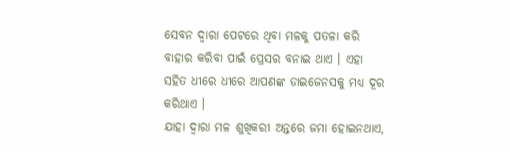ସେବନ ଦ୍ଵାରା ପେଟରେ ଥିବା ମଳକୁ ପତଳା କରି ବାହାର କରିବା ପାଇଁ ପ୍ରେସର ବନାଇ ଥାଏ । ଏହା ସହିତ ଧୀରେ ଧୀରେ ଆପଣଙ୍କ ଡାଇଜେନସକୁ ମଧ୍ୟ ଦୂର କରିଥାଏ ।
ଯାହା ଦ୍ଵାରା ମଳ ଶୁଖିକରୀ ଅନ୍ତରେ ଜମା ହୋଇନଥାଏ,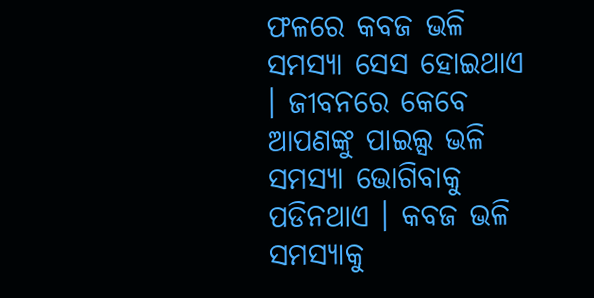ଫଳରେ କବଜ ଭଳି ସମସ୍ଯା ସେସ ହୋଇଥାଏ । ଜୀବନରେ କେବେ ଆପଣଙ୍କୁ ପାଇଲ୍ସ ଭଳି ସମସ୍ଯା ଭୋଗିବାକୁ ପଡିନଥାଏ । କବଜ ଭଳି ସମସ୍ୟାକୁ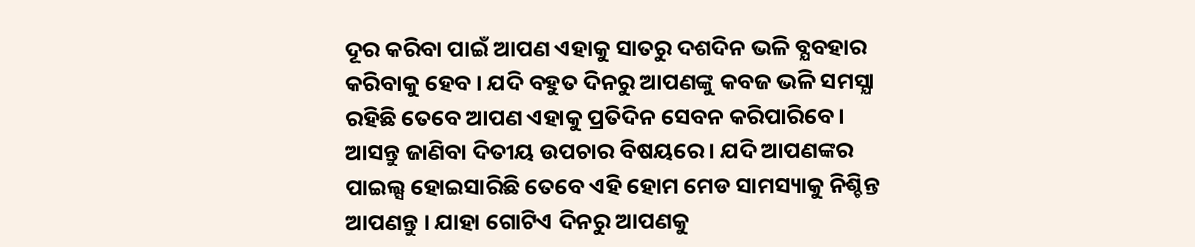ଦୂର କରିବା ପାଇଁ ଆପଣ ଏହାକୁ ସାତରୁ ଦଶଦିନ ଭଳି ବ୍ଯବହାର କରିବାକୁ ହେବ । ଯଦି ବହୁତ ଦିନରୁ ଆପଣଙ୍କୁ କବଜ ଭଳି ସମସ୍ଯା ରହିଛି ତେବେ ଆପଣ ଏହାକୁ ପ୍ରତିଦିନ ସେବନ କରିପାରିବେ । ଆସନ୍ତୁ ଜାଣିବା ଦିତୀୟ ଉପଚାର ବିଷୟରେ । ଯଦି ଆପଣଙ୍କର ପାଇଲ୍ସ ହୋଇସାରିଛି ତେବେ ଏହି ହୋମ ମେଡ ସାମସ୍ୟାକୁ ନିଶ୍ଚିନ୍ତ ଆପଣନ୍ତୁ । ଯାହା ଗୋଟିଏ ଦିନରୁ ଆପଣକୁ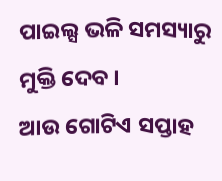ପାଇଲ୍ସ ଭଳି ସମସ୍ୟାରୁ ମୁକ୍ତି ଦେବ ।
ଆଉ ଗୋଟିଏ ସପ୍ତାହ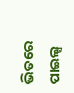ଭିତରେ ପାଇଲ୍ସ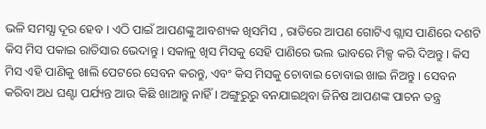ଭଳି ସମସ୍ଯା ଦୂର ହେବ । ଏଠି ପାଇଁ ଆପଣଙ୍କୁ ଆବଶ୍ୟକ ଖିସମିସ , ରାତିରେ ଆପଣ ଗୋଟିଏ ଗ୍ଲାସ ପାଣିରେ ଦଶଟି କିସ ମିସ ପକାଇ ରାତିସାର ଭେଦାନ୍ତୁ । ସକାଳୁ ଖିସ ମିସକୁ ସେହି ପାଣିରେ ଭଲ ଭାବରେ ମିକ୍ସ କରି ଦିଅନ୍ତୁ । କିସ ମିସ ଏହି ପାଣିକୁ ଖାଲି ପେଟରେ ସେବନ କରନ୍ତୁ, ଏବଂ କିସ ମିସକୁ ଚୋବାଇ ଚୋବାଇ ଖାଇ ନିଅନ୍ତୁ । ସେବନ କରିବା ଅଧ ଘଣ୍ଟା ପର୍ଯ୍ୟନ୍ତ ଆଉ କିଛି ଖାଆନ୍ତୁ ନାହିଁ । ଅଙ୍ଗୁରୁରୁ ବନଯାଇଥିବା ଜିନିଷ ଆପଣଙ୍କ ପାଚନ ତନ୍ତ୍ର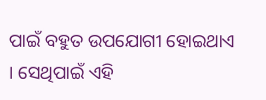ପାଇଁ ବହୁତ ଉପଯୋଗୀ ହୋଇଥାଏ । ସେଥିପାଇଁ ଏହି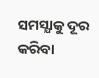ସମସ୍ଯାକୁ ଦୂର କରିବା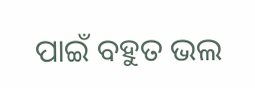ପାଇଁ ବହୁତ ଭଲ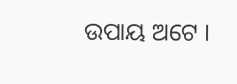ଉପାୟ ଅଟେ ।